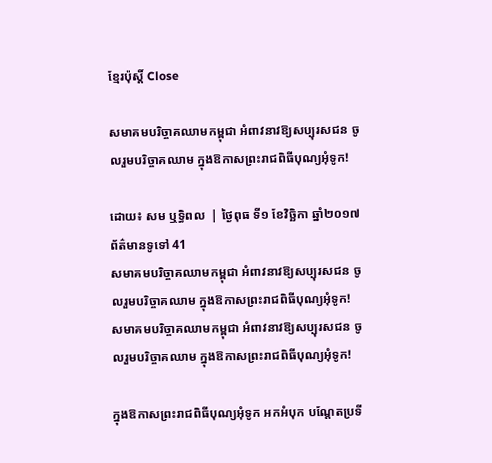ខ្មែរប៉ុស្ដិ៍ Close

សមាគមបរិច្ចាគឈាមកម្ពុជា អំពាវនាវឱ្យសប្បុរសជន ចូលរួមបរិច្ចាគឈាម ក្នុងឱកាសព្រះរាជពិធីបុណ្យអុំទូក!

ដោយ៖ សម ឬទ្ធិពល  | ថ្ងៃពុធ ទី១ ខែវិច្ឆិកា ឆ្នាំ២០១៧ ព័ត៌មានទូទៅ 41
សមាគមបរិច្ចាគឈាមកម្ពុជា អំពាវនាវឱ្យសប្បុរសជន ចូលរួមបរិច្ចាគឈាម ក្នុងឱកាសព្រះរាជពិធីបុណ្យអុំទូក! សមាគមបរិច្ចាគឈាមកម្ពុជា អំពាវនាវឱ្យសប្បុរសជន ចូលរួមបរិច្ចាគឈាម ក្នុងឱកាសព្រះរាជពិធីបុណ្យអុំទូក!

ក្នុងឱកាសព្រះរាជពិធីបុណ្យអុំទូក អកអំបុក បណ្តែតប្រទី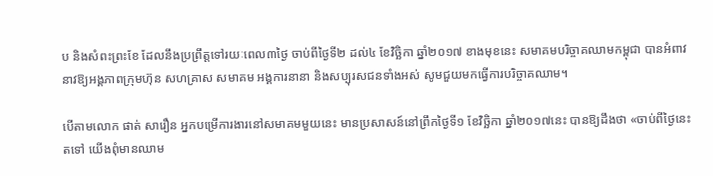ប និងសំពះព្រះខែ ដែលនឹងប្រព្រឹត្តទៅរយៈពេល៣ថ្ងៃ ចាប់ពីថ្ងៃទី២ ដល់៤ ខែវិច្ឆិកា ឆ្នាំ២០១៧ ខាងមុខនេះ សមាគមបរិច្ចាគឈាមកម្ពុជា បានអំពាវនាវឱ្យអង្គភាពក្រុមហ៊ុន សហគ្រាស សមាគម អង្គការនានា និងសប្បុរសជនទាំងអស់ សូមជួយមកធ្វើការបរិច្ចាគឈាម។

បើតាមលោក ផាត់ សារឿន អ្នកបម្រើការងារនៅសមាគមមួយនេះ មានប្រសាសន៍នៅព្រឹកថ្ងៃទី១ ខែវិច្ឆិកា ឆ្នាំ២០១៧នេះ បានឱ្យដឹងថា «ចាប់ពីថ្ងៃនេះតទៅ យើងពុំមានឈាម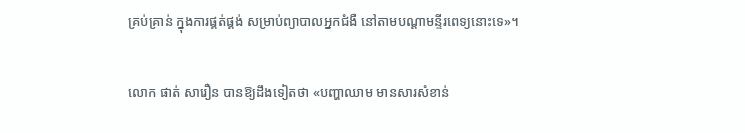គ្រប់គ្រាន់ ក្នុងការផ្គត់ផ្គង់ សម្រាប់ព្យាបាលអ្នកជំងឺ នៅតាមបណ្ដាមន្ទីរពេទ្យនោះទេ»។

លោក ផាត់ សារឿន បានឱ្យដឹងទៀតថា «បញ្ហាឈាម មានសារសំខាន់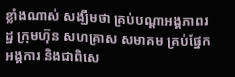ខ្លាំងណាស់ សង្ឃឹមថា គ្រប់បណ្ដាអង្គភាពរដ្ឋ ក្រុមហ៊ុន សហគ្រាស សមាគម គ្រប់ផ្នែក អង្គការ និងជាពិសេ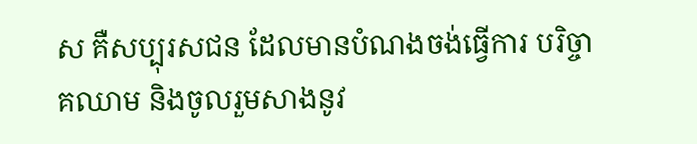ស គឺសប្បុរសជន ដែលមានបំណងចង់ធ្វើការ បរិច្ចាគឈាម និងចូលរួមសាងនូវ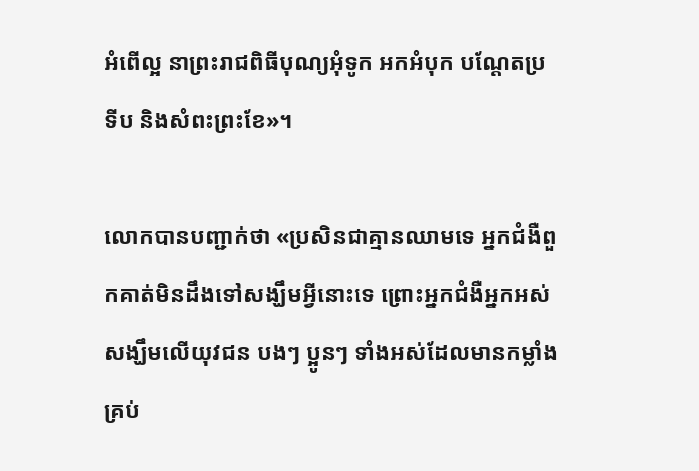អំពើល្អ នាព្រះរាជពិធីបុណ្យអុំទូក អកអំបុក បណ្តែតប្រទីប និងសំពះព្រះខែ»។

លោកបានបញ្ជាក់ថា «ប្រសិនជាគ្មានឈាមទេ អ្នកជំងឺពួកគាត់មិនដឹងទៅសង្ឃឹមអ្វីនោះទេ ព្រោះអ្នកជំងឺអ្នកអស់ សង្ឃឹមលើយុវជន បងៗ ប្អូនៗ ទាំងអស់ដែលមានកម្លាំងគ្រប់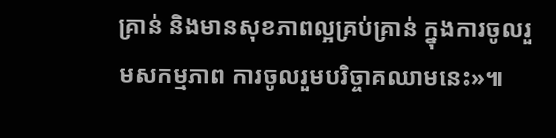គ្រាន់ និងមានសុខភាពល្អគ្រប់គ្រាន់ ក្នុងការចូលរួមសកម្មភាព ការចូលរួមបរិច្ចាគឈាមនេះ»៕